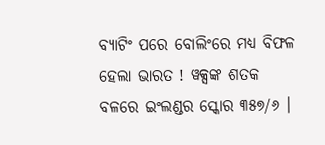ବ୍ୟାଟିଂ ପରେ ବୋଲିଂରେ ମଧ୍ୟ ବିଫଳ ହେଲା ଭାରତ ! ୱକ୍ସଙ୍କ ଶତକ ବଳରେ ଇଂଲଣ୍ଡର ସ୍କୋର ୩୫୭/୬ ।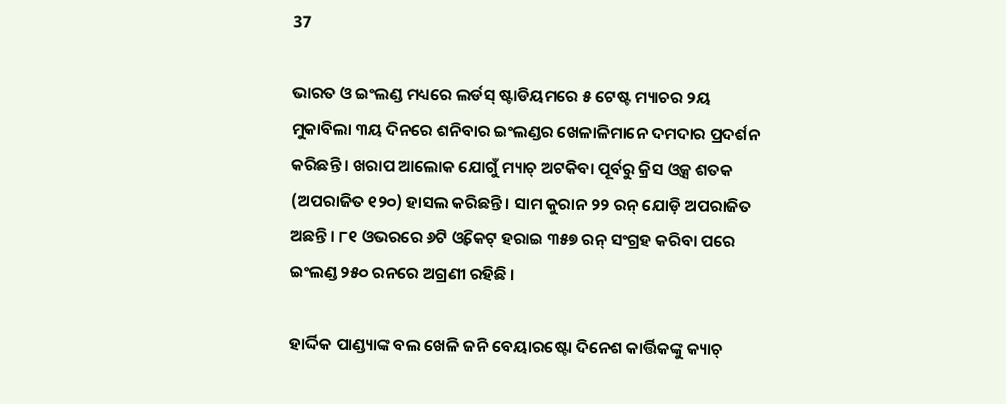37

ଭାରତ ଓ ଇଂଲଣ୍ଡ ମଧ୍ୟରେ ଲର୍ଡସ୍ ଷ୍ଟାଡିୟମରେ ୫ ଟେଷ୍ଟ ମ୍ୟାଚର ୨ୟ ମୁକାବିଲା ୩ୟ ଦିନରେ ଶନିବାର ଇଂଲଣ୍ଡର ଖେଳାଳିମାନେ ଦମଦାର ପ୍ରଦର୍ଶନ କରିଛନ୍ତି । ଖରାପ ଆଲୋକ ଯୋଗୁଁ ମ୍ୟାଚ୍ ଅଟକିବା ପୂର୍ବରୁ କ୍ରିସ ଓ୍ଵକ୍ସ ଶତକ (ଅପରାଜିତ ୧୨୦) ହାସଲ କରିଛନ୍ତି । ସାମ କୁରାନ ୨୨ ରନ୍ ଯୋଡ଼ି ଅପରାଜିତ ଅଛନ୍ତି । ୮୧ ଓଭରରେ ୬ଟି ଓ୍ଵିକେଟ୍ ହରାଇ ୩୫୭ ରନ୍ ସଂଗ୍ରହ କରିବା ପରେ ଇଂଲଣ୍ଡ ୨୫୦ ରନରେ ଅଗ୍ରଣୀ ରହିଛି ।

ହାର୍ଦ୍ଦିକ ପାଣ୍ଡ୍ୟାଙ୍କ ବଲ ଖେଳି ଜନି ବେୟାରଷ୍ଟୋ ଦିନେଶ କାର୍ତ୍ତିକଙ୍କୁ କ୍ୟାଚ୍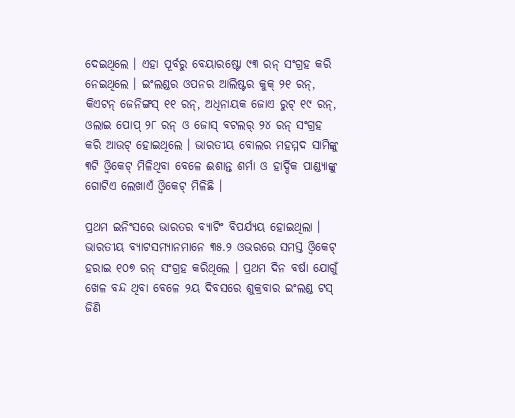ଦେଇଥିଲେ । ଏହା ପୂର୍ବରୁ ବେୟାରଷ୍ଟୋ ୯୩ ରନ୍ ସଂଗ୍ରହ କରି ନେଇଥିଲେ । ଇଂଲଣ୍ଡର ଓପନର ଆଲିଷ୍ଟର କୁକ୍ ୨୧ ରନ୍, କିଏଟନ୍ ଜେନିଙ୍ଗସ୍ ୧୧ ରନ୍, ଅଧିନାୟକ ଜୋଏ ରୁଟ୍ ୧୯ ରନ୍, ଓଲାଇ ପୋପ୍ ୨୮ ରନ୍ ଓ ଜୋସ୍ ବଟଲର୍ ୨୪ ରନ୍ ସଂଗ୍ରହ କରି ଆଉଟ୍ ହୋଇଥିଲେ । ଭାରତୀୟ ବୋଲର ମହମ୍ମଦ ସାମିଙ୍କୁ ୩ଟି ଓ୍ଵିକେଟ୍ ମିଳିଥିବା ବେଳେ ଈଶାନ୍ତ ଶର୍ମା ଓ ହାର୍ଦ୍ଦିକ ପାଣ୍ଡ୍ୟାଙ୍କୁ ଗୋଟିଏ ଲେଖାଏଁ ଓ୍ଵିକେଟ୍ ମିଳିଛି ।

ପ୍ରଥମ ଇନିଂସରେ ଭାରତର ବ୍ୟାଟିଂ ବିପର୍ଯ୍ୟୟ ହୋଇଥିଲା । ଭାରତୀୟ ବ୍ୟାଟସମ୍ୟାନମାନେ ୩୫.୨ ଓଭରରେ ସମସ୍ତ ଓ୍ଵିକେଟ୍ ହରାଇ ୧୦୭ ରନ୍ ସଂଗ୍ରହ କରିଥିଲେ । ପ୍ରଥମ ଦିନ ବର୍ଷା ଯୋଗୁଁ ଖେଳ ବନ୍ଦ ଥିବା ବେଳେ ୨ୟ ଦିବସରେ ଶୁକ୍ରବାର ଇଂଲଣ୍ଡ ଟସ୍ ଜିଣି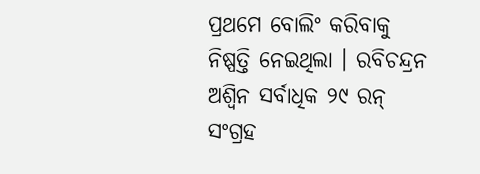ପ୍ରଥମେ ବୋଲିଂ କରିବାକୁ ନିଷ୍ପତ୍ତି ନେଇଥିଲା । ରବିଚନ୍ଦ୍ରନ ଅଶ୍ୱିନ ସର୍ବାଧିକ ୨୯ ରନ୍ ସଂଗ୍ରହ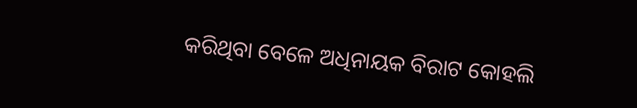କରିଥିବା ବେଳେ ଅଧିନାୟକ ବିରାଟ କୋହଲି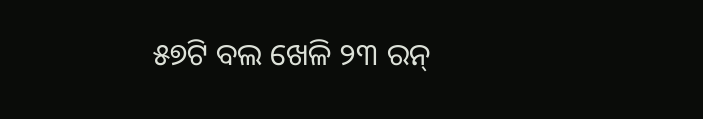୫୭ଟି ବଲ ଖେଳି ୨୩ ରନ୍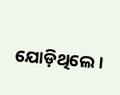ଯୋଡ଼ିଥିଲେ ।